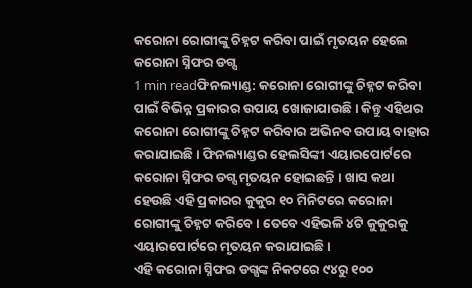କରୋନା ରୋଗୀଙ୍କୁ ଚିହ୍ନଟ କରିବା ପାଇଁ ମୃତୟନ ହେଲେ କରୋନା ସ୍ନିଫର ଡଗ୍ସ
1 min readଫିନଲ୍ୟାଣ୍ଡ: କରୋନା ରୋଗୀଙ୍କୁ ଚିହ୍ନଟ କରିବା ପାଇଁ ବିଭିନ୍ନ ପ୍ରକାରର ଉପାୟ ଖୋଜାଯାଉଛି । କିନ୍ତୁ ଏହିଥର କରୋନା ରୋଗୀଙ୍କୁ ଚିହ୍ନଟ କରିବାର ଅଭିନବ ଉପାୟ ବାହାର କରାଯାଇଛି । ଫିନଲ୍ୟାଣ୍ଡର ହେଲସିଙ୍କୀ ଏୟାରପୋର୍ଟରେ କରୋନା ସ୍ନିଫର ଡଗ୍ସ ମୃତୟନ ହୋଇଛନ୍ତି । ଖାସ କଥା ହେଉଛି ଏହି ପ୍ରକାରର କୁକୁର ୧୦ ମିନିଟରେ କରୋନା ରୋଗୀଙ୍କୁ ଚିହ୍ନଟ କରିବେ । ତେବେ ଏହିଭଳି ୪ଟି କୁକୁରକୁ ଏୟାରପୋର୍ଟରେ ମୃତୟନ କରାଯାଇଛି ।
ଏହି କରୋନା ସ୍ନିଫର ଡଗ୍ସଙ୍କ ନିକଟରେ ୯୪ରୁ ୧୦୦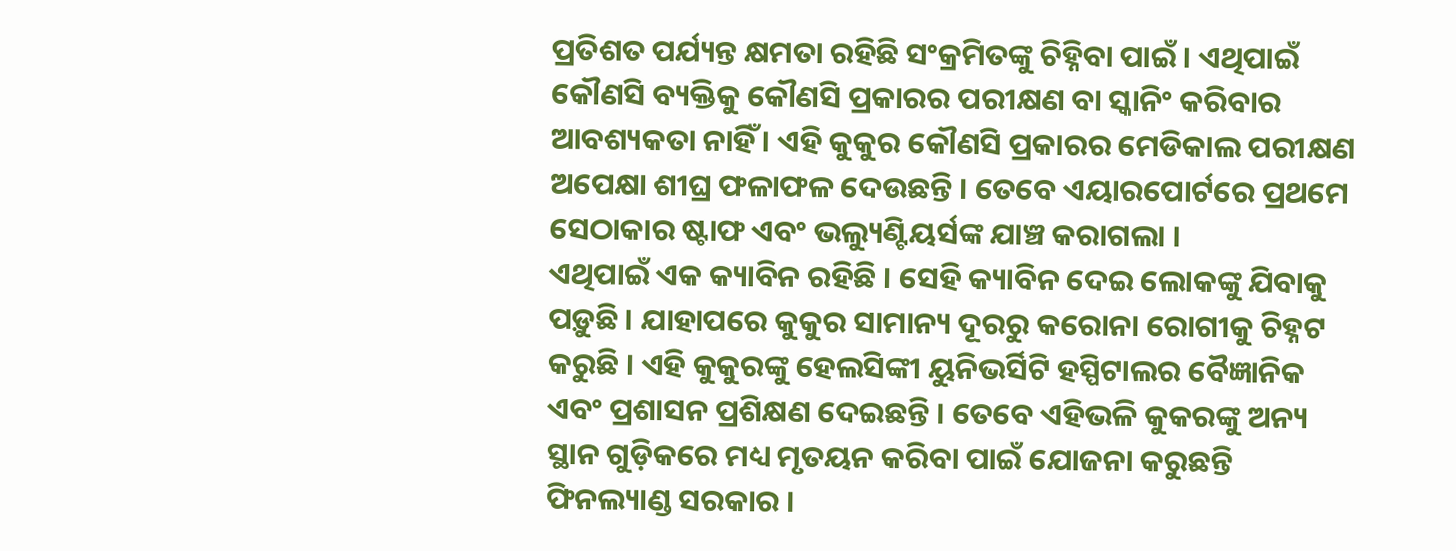ପ୍ରତିଶତ ପର୍ଯ୍ୟନ୍ତ କ୍ଷମତା ରହିଛି ସଂକ୍ରମିତଙ୍କୁ ଚିହ୍ନିବା ପାଇଁ । ଏଥିପାଇଁ କୌଣସି ବ୍ୟକ୍ତିକୁ କୌଣସି ପ୍ରକାରର ପରୀକ୍ଷଣ ବା ସ୍କାନିଂ କରିବାର ଆବଶ୍ୟକତା ନାହିଁ । ଏହି କୁକୁର କୌଣସି ପ୍ରକାରର ମେଡିକାଲ ପରୀକ୍ଷଣ ଅପେକ୍ଷା ଶୀଘ୍ର ଫଳାଫଳ ଦେଉଛନ୍ତି । ତେବେ ଏୟାରପୋର୍ଟରେ ପ୍ରଥମେ ସେଠାକାର ଷ୍ଟାଫ ଏବଂ ଭଲ୍ୟୁଣ୍ଟିୟର୍ସଙ୍କ ଯାଞ୍ଚ କରାଗଲା ।
ଏଥିପାଇଁ ଏକ କ୍ୟାବିନ ରହିଛି । ସେହି କ୍ୟାବିନ ଦେଇ ଲୋକଙ୍କୁ ଯିବାକୁ ପଡ଼ୁଛି । ଯାହାପରେ କୁକୁର ସାମାନ୍ୟ ଦୂରରୁ କରୋନା ରୋଗୀକୁ ଚିହ୍ନଟ କରୁଛି । ଏହି କୁକୁରଙ୍କୁ ହେଲସିଙ୍କୀ ୟୁନିଭର୍ସିଟି ହସ୍ପିଟାଲର ବୈଜ୍ଞାନିକ ଏବଂ ପ୍ରଶାସନ ପ୍ରଶିକ୍ଷଣ ଦେଇଛନ୍ତି । ତେବେ ଏହିଭଳି କୁକରଙ୍କୁ ଅନ୍ୟ ସ୍ଥାନ ଗୁଡ଼ିକରେ ମଧ୍ୟ ମୃତୟନ କରିବା ପାଇଁ ଯୋଜନା କରୁଛନ୍ତି ଫିନଲ୍ୟାଣ୍ଡ ସରକାର ।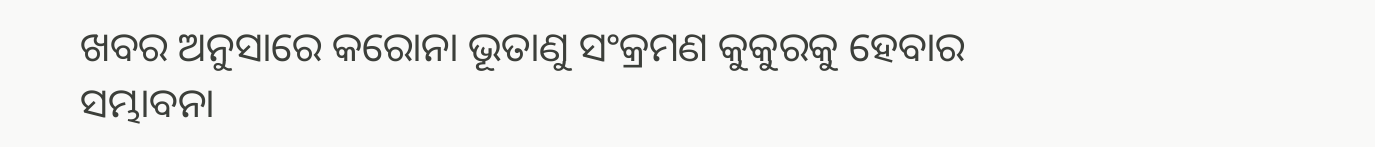ଖବର ଅନୁସାରେ କରୋନା ଭୂତାଣୁ ସଂକ୍ରମଣ କୁକୁରକୁ ହେବାର ସମ୍ଭାବନା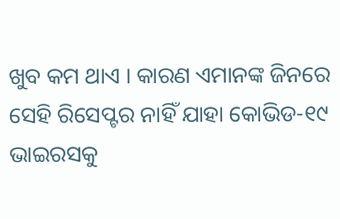ଖୁବ କମ ଥାଏ । କାରଣ ଏମାନଙ୍କ ଜିନରେ ସେହି ରିସେପ୍ଟର ନାହିଁ ଯାହା କୋଭିଡ-୧୯ ଭାଇରସକୁ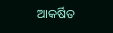ଆକର୍ଷିତ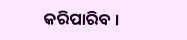କରିପାରିବ ।